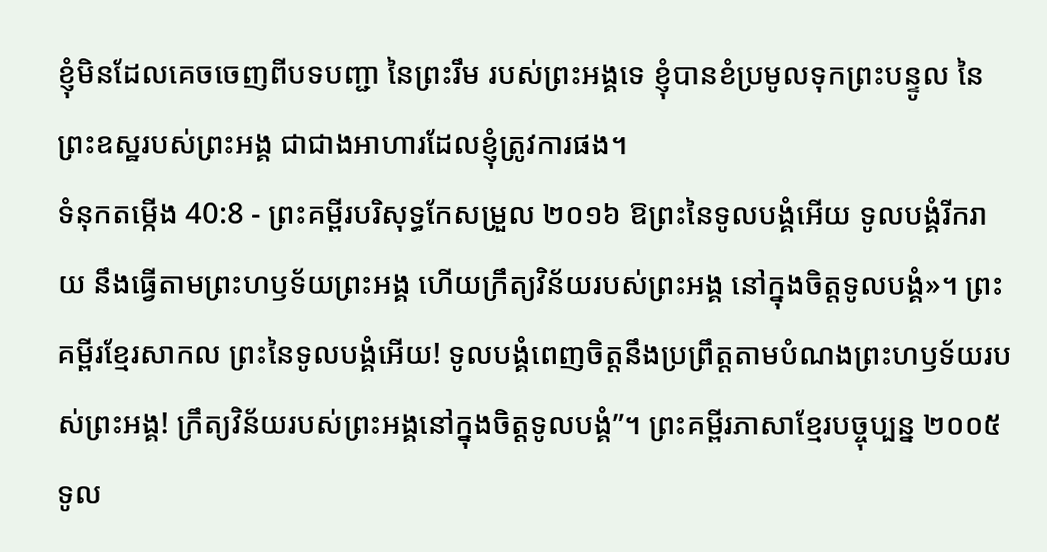ខ្ញុំមិនដែលគេចចេញពីបទបញ្ជា នៃព្រះរឹម របស់ព្រះអង្គទេ ខ្ញុំបានខំប្រមូលទុកព្រះបន្ទូល នៃព្រះឧស្ឋរបស់ព្រះអង្គ ជាជាងអាហារដែលខ្ញុំត្រូវការផង។
ទំនុកតម្កើង 40:8 - ព្រះគម្ពីរបរិសុទ្ធកែសម្រួល ២០១៦ ឱព្រះនៃទូលបង្គំអើយ ទូលបង្គំរីករាយ នឹងធ្វើតាមព្រះហឫទ័យព្រះអង្គ ហើយក្រឹត្យវិន័យរបស់ព្រះអង្គ នៅក្នុងចិត្តទូលបង្គំ»។ ព្រះគម្ពីរខ្មែរសាកល ព្រះនៃទូលបង្គំអើយ! ទូលបង្គំពេញចិត្តនឹងប្រព្រឹត្តតាមបំណងព្រះហឫទ័យរបស់ព្រះអង្គ! ក្រឹត្យវិន័យរបស់ព្រះអង្គនៅក្នុងចិត្តទូលបង្គំ”។ ព្រះគម្ពីរភាសាខ្មែរបច្ចុប្បន្ន ២០០៥ ទូល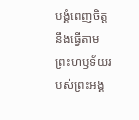បង្គំពេញចិត្តនឹងធ្វើតាម ព្រះហឫទ័យរបស់ព្រះអង្គ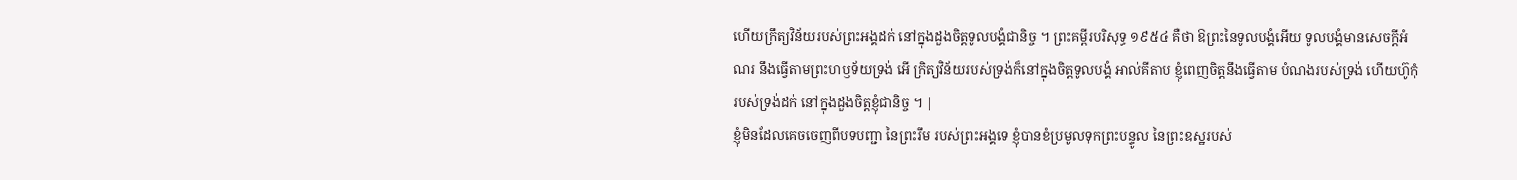ហើយក្រឹត្យវិន័យរបស់ព្រះអង្គដក់ នៅក្នុងដួងចិត្តទូលបង្គំជានិច្ច ។ ព្រះគម្ពីរបរិសុទ្ធ ១៩៥៤ គឺថា ឱព្រះនៃទូលបង្គំអើយ ទូលបង្គំមានសេចក្ដីអំណរ នឹងធ្វើតាមព្រះហឫទ័យទ្រង់ អើ ក្រិត្យវិន័យរបស់ទ្រង់ក៏នៅក្នុងចិត្តទូលបង្គំ អាល់គីតាប ខ្ញុំពេញចិត្តនឹងធ្វើតាម បំណងរបស់ទ្រង់ ហើយហ៊ូកុំរបស់ទ្រង់ដក់ នៅក្នុងដួងចិត្តខ្ញុំជានិច្ច ។ |
ខ្ញុំមិនដែលគេចចេញពីបទបញ្ជា នៃព្រះរឹម របស់ព្រះអង្គទេ ខ្ញុំបានខំប្រមូលទុកព្រះបន្ទូល នៃព្រះឧស្ឋរបស់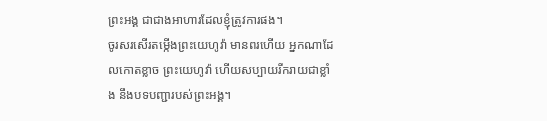ព្រះអង្គ ជាជាងអាហារដែលខ្ញុំត្រូវការផង។
ចូរសរសើរតម្កើងព្រះយេហូវ៉ា មានពរហើយ អ្នកណាដែលកោតខ្លាច ព្រះយេហូវ៉ា ហើយសប្បាយរីករាយជាខ្លាំង នឹងបទបញ្ជារបស់ព្រះអង្គ។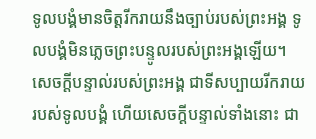ទូលបង្គំមានចិត្តរីករាយនឹងច្បាប់របស់ព្រះអង្គ ទូលបង្គំមិនភ្លេចព្រះបន្ទូលរបស់ព្រះអង្គឡើយ។
សេចក្ដីបន្ទាល់របស់ព្រះអង្គ ជាទីសប្បាយរីករាយរបស់ទូលបង្គំ ហើយសេចក្ដីបន្ទាល់ទាំងនោះ ជា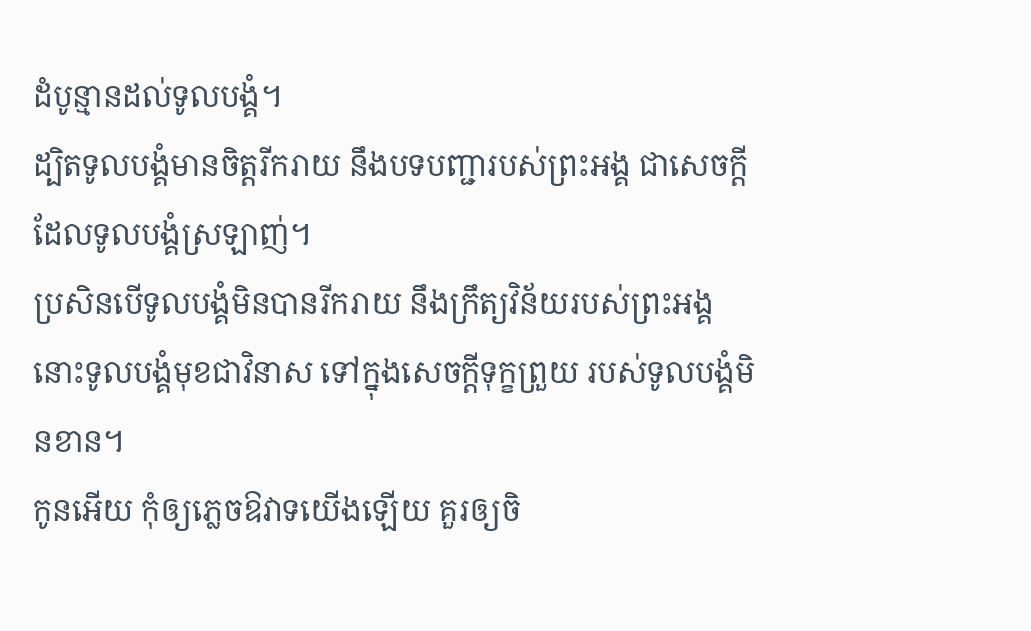ដំបូន្មានដល់ទូលបង្គំ។
ដ្បិតទូលបង្គំមានចិត្តរីករាយ នឹងបទបញ្ជារបស់ព្រះអង្គ ជាសេចក្ដីដែលទូលបង្គំស្រឡាញ់។
ប្រសិនបើទូលបង្គំមិនបានរីករាយ នឹងក្រឹត្យវិន័យរបស់ព្រះអង្គ នោះទូលបង្គំមុខជាវិនាស ទៅក្នុងសេចក្ដីទុក្ខព្រួយ របស់ទូលបង្គំមិនខាន។
កូនអើយ កុំឲ្យភ្លេចឱវាទយើងឡើយ គួរឲ្យចិ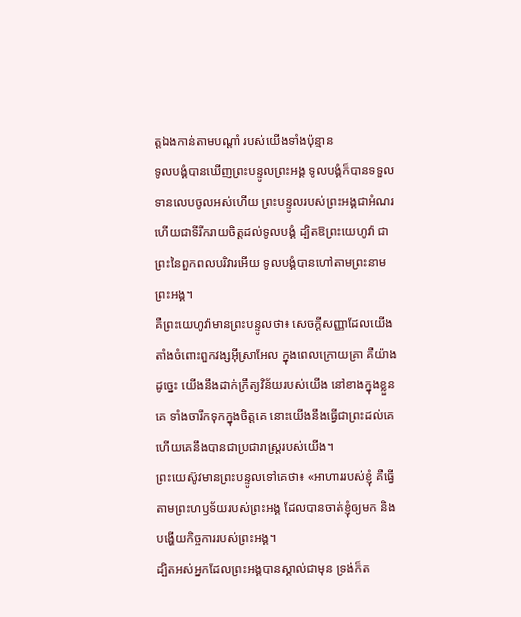ត្តឯងកាន់តាមបណ្ដាំ របស់យើងទាំងប៉ុន្មាន
ទូលបង្គំបានឃើញព្រះបន្ទូលព្រះអង្គ ទូលបង្គំក៏បានទទួលទានលេបចូលអស់ហើយ ព្រះបន្ទូលរបស់ព្រះអង្គជាអំណរ ហើយជាទីរីករាយចិត្តដល់ទូលបង្គំ ដ្បិតឱព្រះយេហូវ៉ា ជាព្រះនៃពួកពលបរិវារអើយ ទូលបង្គំបានហៅតាមព្រះនាមព្រះអង្គ។
គឺព្រះយេហូវ៉ាមានព្រះបន្ទូលថា៖ សេចក្ដីសញ្ញាដែលយើងតាំងចំពោះពួកវង្សអ៊ីស្រាអែល ក្នុងពេលក្រោយគ្រា គឺយ៉ាងដូច្នេះ យើងនឹងដាក់ក្រឹត្យវិន័យរបស់យើង នៅខាងក្នុងខ្លួនគេ ទាំងចារឹកទុកក្នុងចិត្តគេ នោះយើងនឹងធ្វើជាព្រះដល់គេ ហើយគេនឹងបានជាប្រជារាស្ត្ររបស់យើង។
ព្រះយេស៊ូវមានព្រះបន្ទូលទៅគេថា៖ «អាហាររបស់ខ្ញុំ គឺធ្វើតាមព្រះហឫទ័យរបស់ព្រះអង្គ ដែលបានចាត់ខ្ញុំឲ្យមក និងបង្ហើយកិច្ចការរបស់ព្រះអង្គ។
ដ្បិតអស់អ្នកដែលព្រះអង្គបានស្គាល់ជាមុន ទ្រង់ក៏ត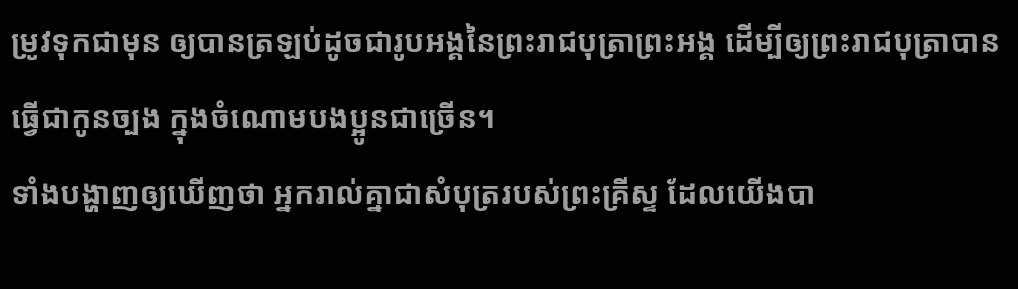ម្រូវទុកជាមុន ឲ្យបានត្រឡប់ដូចជារូបអង្គនៃព្រះរាជបុត្រាព្រះអង្គ ដើម្បីឲ្យព្រះរាជបុត្រាបានធ្វើជាកូនច្បង ក្នុងចំណោមបងប្អូនជាច្រើន។
ទាំងបង្ហាញឲ្យឃើញថា អ្នករាល់គ្នាជាសំបុត្ររបស់ព្រះគ្រីស្ទ ដែលយើងបា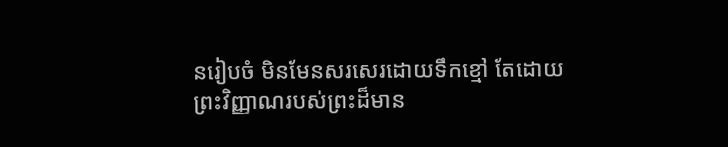នរៀបចំ មិនមែនសរសេរដោយទឹកខ្មៅ តែដោយព្រះវិញ្ញាណរបស់ព្រះដ៏មាន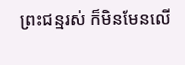ព្រះជន្មរស់ ក៏មិនមែនលើ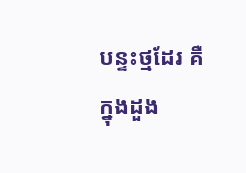បន្ទះថ្មដែរ គឺក្នុងដួង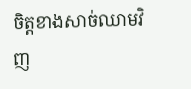ចិត្តខាងសាច់ឈាមវិញ